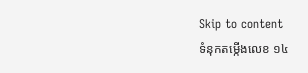Skip to content
ទំនុកតម្កើងលេខ ១៤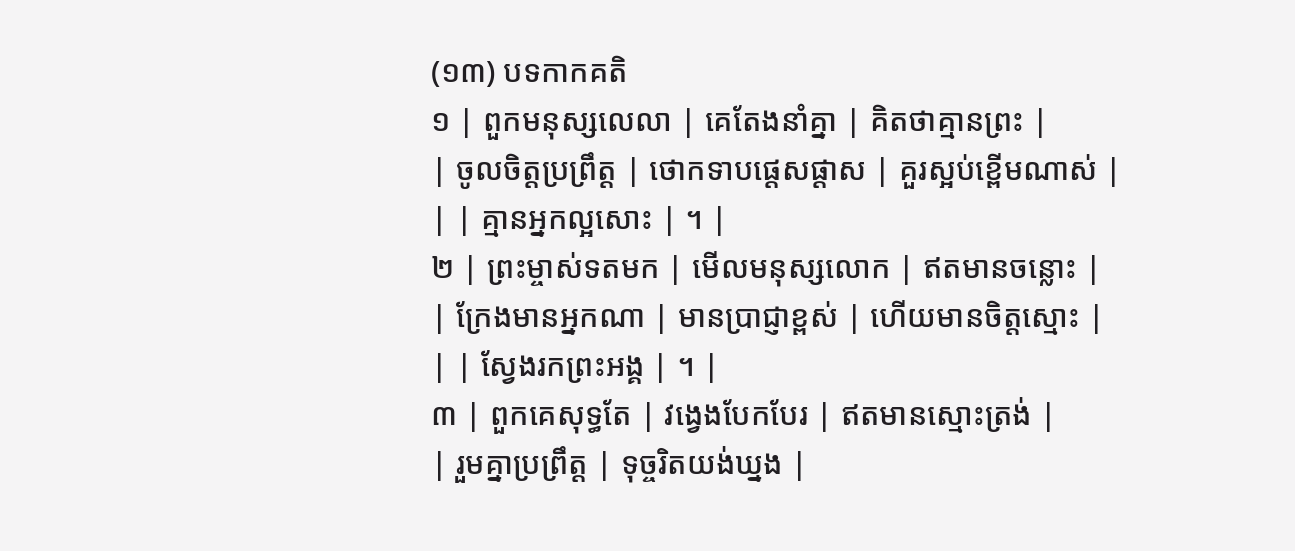(១៣) បទកាកគតិ
១ | ពួកមនុស្សលេលា | គេតែងនាំគ្នា | គិតថាគ្មានព្រះ |
| ចូលចិត្តប្រព្រឹត្ត | ថោកទាបផ្តេសផ្តាស | គួរស្អប់ខ្ពើមណាស់ |
| | គ្មានអ្នកល្អសោះ | ។ |
២ | ព្រះម្ចាស់ទតមក | មើលមនុស្សលោក | ឥតមានចន្លោះ |
| ក្រែងមានអ្នកណា | មានប្រាជ្ញាខ្ពស់ | ហើយមានចិត្តស្មោះ |
| | ស្វែងរកព្រះអង្គ | ។ |
៣ | ពួកគេសុទ្ធតែ | វង្វេងបែកបែរ | ឥតមានស្មោះត្រង់ |
| រួមគ្នាប្រព្រឹត្ត | ទុច្ចរិតយង់ឃ្នង |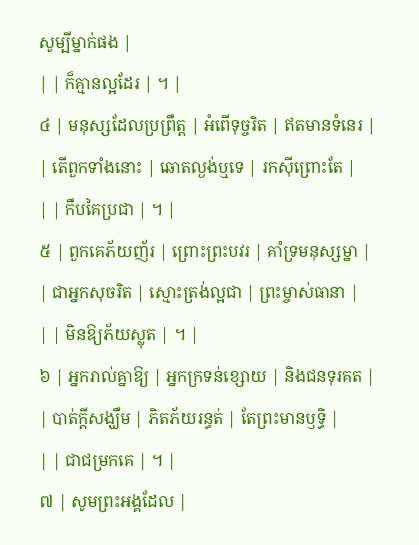សូម្បីម្នាក់ផង |
| | ក៏គ្មានល្អដែរ | ។ |
៤ | មនុស្សដែលប្រព្រឹត្ត | អំពើទុច្ចរិត | ឥតមានទំនេរ |
| តើពួកទាំងនោះ | ឆោតល្ងង់ឬទេ | រកស៊ីព្រោះតែ |
| | កឹបគៃប្រជា | ។ |
៥ | ពួកគេភ័យញ័រ | ព្រោះព្រះបវរ | គាំទ្រមនុស្សម្នា |
| ជាអ្នកសុចរិត | ស្មោះត្រង់ល្អជា | ព្រះម្ចាស់ធានា |
| | មិនឱ្យភ័យស្លុត | ។ |
៦ | អ្នករាល់គ្នាឱ្យ | អ្នកក្រទន់ខ្សោយ | និងជនទុរគត |
| បាត់ក្តីសង្ឃឹម | ភិតភ័យរន្ធត់ | តែព្រះមានឫទ្ធិ |
| | ជាជម្រកគេ | ។ |
៧ | សូមព្រះអង្គដែល |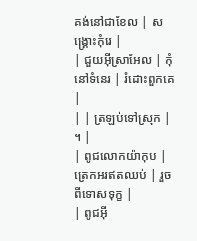គង់នៅជាខែល | សង្គ្រោះកុំរេ |
| ជួយអ៊ីស្រាអែល | កុំនៅទំនេរ | រំដោះពួកគេ |
| | ត្រឡប់ទៅស្រុក | ។ |
| ពូជលោកយ៉ាកុប | ត្រេកអរឥតឈប់ | រួចពីទោសទុក្ខ |
| ពូជអ៊ី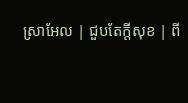ស្រាអែល | ជួបតែក្តីសុខ | ពី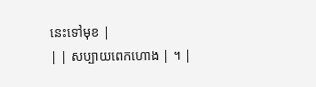នេះទៅមុខ |
| | សប្បាយពេកហោង | ។ |